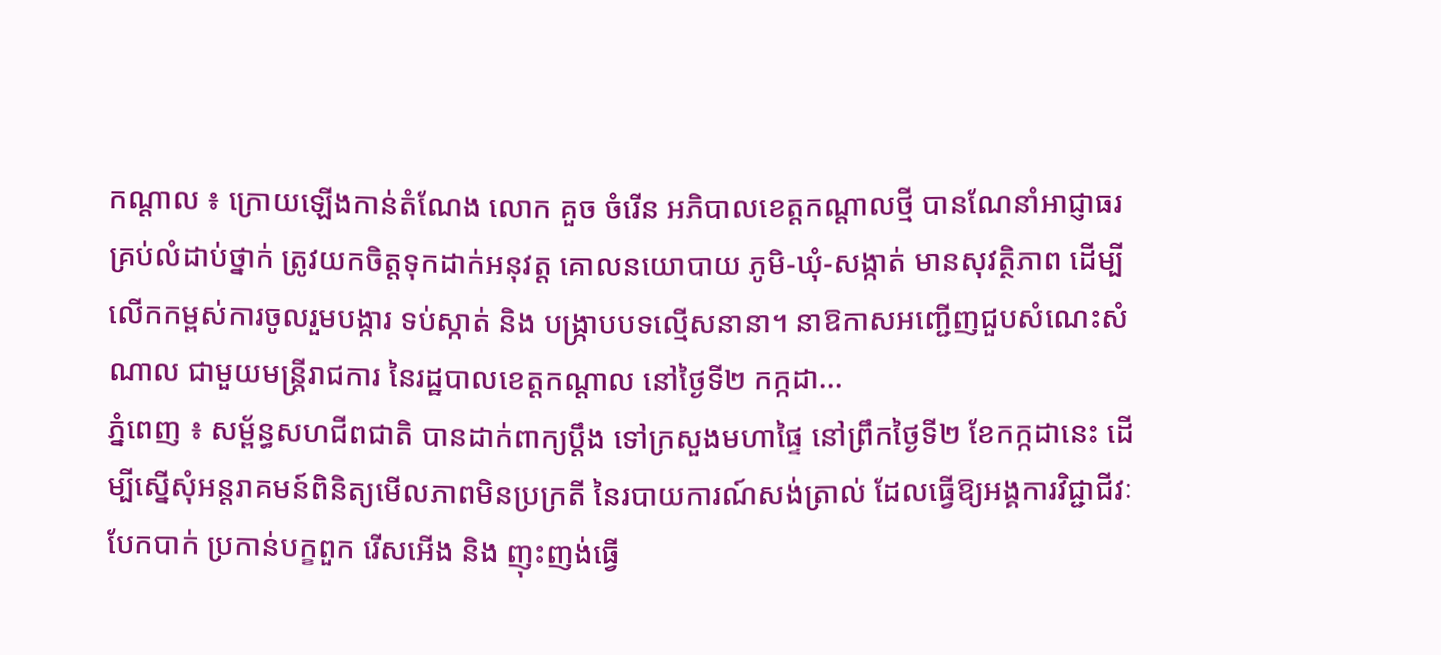កណ្ដាល ៖ ក្រោយឡើងកាន់តំណែង លោក គួច ចំរើន អភិបាលខេត្តកណ្ដាលថ្មី បានណែនាំអាជ្ញាធរ គ្រប់លំដាប់ថ្នាក់ ត្រូវយកចិត្តទុកដាក់អនុវត្ត គោលនយោបាយ ភូមិ-ឃុំ-សង្កាត់ មានសុវត្ថិភាព ដើម្បីលើកកម្ពស់ការចូលរួមបង្ការ ទប់ស្កាត់ និង បង្ក្រាបបទល្មើសនានា។ នាឱកាសអញ្ជើញជួបសំណេះសំណាល ជាមួយមន្ត្រីរាជការ នៃរដ្ឋបាលខេត្តកណ្ដាល នៅថ្ងៃទី២ កក្កដា...
ភ្នំពេញ ៖ សម្ព័ន្ធសហជីពជាតិ បានដាក់ពាក្យប្តឹង ទៅក្រសួងមហាផ្ទៃ នៅព្រឹកថ្ងៃទី២ ខែកក្កដានេះ ដើម្បីស្នើសុំអន្តរាគមន៍ពិនិត្យមើលភាពមិនប្រក្រតី នៃរបាយការណ៍សង់ត្រាល់ ដែលធ្វើឱ្យអង្គការវិជ្ជាជីវៈ បែកបាក់ ប្រកាន់បក្ខពួក រើសអើង និង ញុះញង់ធ្វើ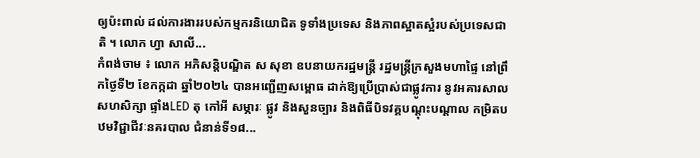ឲ្យប៉ះពាល់ ដល់ការងាររបស់កម្មករនិយោជិត ទូទាំងប្រទេស និងភាពស្អាតស្អំរបស់ប្រទេសជាតិ ។ លោក ហ្វា សាលី...
កំពង់ចាម ៖ លោក អភិសន្តិបណ្ឌិត ស សុខា ឧបនាយករដ្ឋមន្ត្រី រដ្ឋមន្រ្តីក្រសួងមហាផ្ទៃ នៅព្រឹកថ្ងៃទី២ ខែកក្កដា ឆ្នាំ២០២៤ បានអញ្ជើញសម្ពោធ ដាក់ឱ្យប្រើប្រាស់ជាផ្លូវការ នូវអគារសាលសហសិក្សា ផ្ទាំងLED តុ កៅអី សម្ភារៈ ផ្លូវ និងសួនច្បារ និងពិធីបិទវគ្គបណ្តុះបណ្តាល កម្រិតបឋមវិជ្ជាជីវៈនគរបាល ជំនាន់ទី១៨...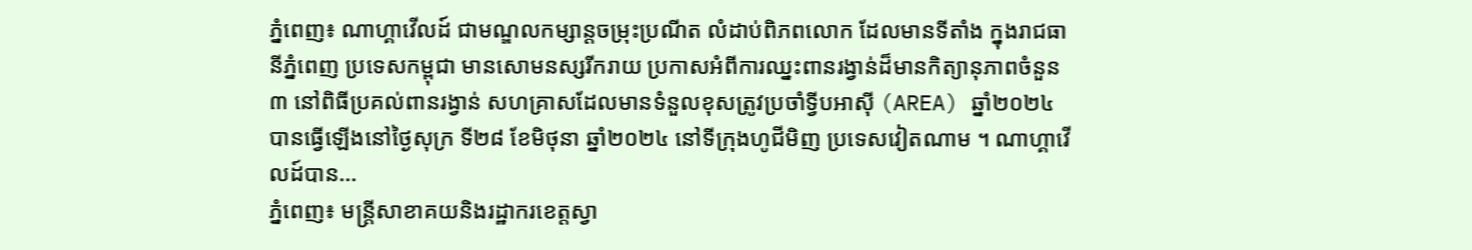ភ្នំពេញ៖ ណាហ្គាវើលដ៍ ជាមណ្ឌលកម្សាន្តចម្រុះប្រណីត លំដាប់ពិភពលោក ដែលមានទីតាំង ក្នុងរាជធានីភ្នំពេញ ប្រទេសកម្ពុជា មានសោមនស្សរីករាយ ប្រកាសអំពីការឈ្នះពានរង្វាន់ដ៏មានកិត្យានុភាពចំនួន ៣ នៅពិធីប្រគល់ពានរង្វាន់ សហគ្រាសដែលមានទំនួលខុសត្រូវប្រចាំទ្វីបអាស៊ី (AREA) ឆ្នាំ២០២៤ បានធ្វើឡើងនៅថ្ងៃសុក្រ ទី២៨ ខែមិថុនា ឆ្នាំ២០២៤ នៅទីក្រុងហូជីមិញ ប្រទេសវៀតណាម ។ ណាហ្គាវើលដ៍បាន...
ភ្នំពេញ៖ មន្ត្រីសាខាគយនិងរដ្ឋាករខេត្តស្វា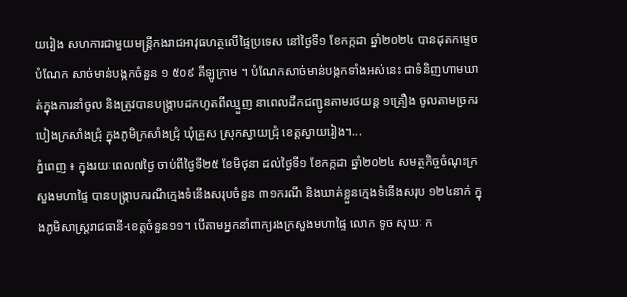យរៀង សហការជាមួយមន្ត្រីកងរាជអាវុធហត្ថលើផ្ទៃប្រទេស នៅថ្ងៃទី១ ខែកក្កដា ឆ្នាំ២០២៤ បានដុតកម្ទេចបំណែក សាច់មាន់បង្កកចំនួន ១ ៥០៩ គីឡូក្រាម ។ បំណែកសាច់មាន់បង្កកទាំងអស់នេះ ជាទំនិញហាមឃាត់ក្នុងការនាំចូល និងត្រូវបានបង្ក្រាបដកហូតពីឈ្មួញ នាពេលដឹកជញ្ជូនតាមរថយន្ត ១គ្រឿង ចូលតាមច្រករបៀងក្រសាំងជ្រុំ ក្នុងភូមិក្រសាំងជ្រុំ ឃុំគ្រួស ស្រុកស្វាយជ្រុំ ខេត្តស្វាយរៀង។...
ភ្នំពេញ ៖ ក្នុងរយៈពេល៧ថ្ងៃ ចាប់ពីថ្ងៃទី២៥ ខែមិថុនា ដល់ថ្ងៃទី១ ខែកក្កដា ឆ្នាំ២០២៤ សមត្ថកិច្ចចំណុះក្រសួងមហាផ្ទៃ បានបង្ក្រាបករណីក្មេងទំនើងសរុបចំនួន ៣១ករណី និងឃាត់ខ្លួនក្មេងទំនើងសរុប ១២៤នាក់ ក្នុងភូមិសាស្រ្តរាជធានី-ខេត្តចំនួន១១។ បើតាមអ្នកនាំពាក្យរងក្រសួងមហាផ្ទៃ លោក ទូច សុឃៈ ក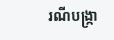រណីបង្ក្រា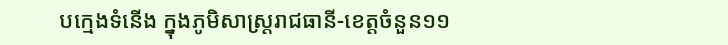បក្មេងទំនើង ក្នុងភូមិសាស្រ្តរាជធានី-ខេត្តចំនួន១១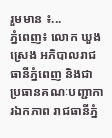រួមមាន ៖...
ភ្នំពេញ៖ លោក ឃួង ស្រេង អភិបាលរាជធានីភ្នំពេញ និងជាប្រធានគណៈបញ្ជាការឯកភាព រាជធានីភ្នំ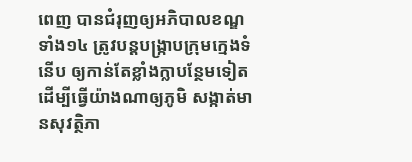ពេញ បានជំរុញឲ្យអភិបាលខណ្ឌទាំង១៤ ត្រូវបន្តបង្ក្រាបក្រុមក្មេងទំនើប ឲ្យកាន់តែខ្លាំងក្លាបន្ថែមទៀត ដើម្បីធ្វើយ៉ាងណាឲ្យភូមិ សង្កាត់មានសុវត្ថិភា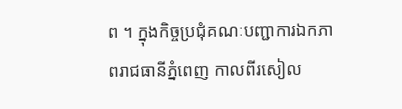ព ។ ក្នុងកិច្ចប្រជុំគណៈបញ្ជាការឯកភាពរាជធានីភ្នំពេញ កាលពីរសៀល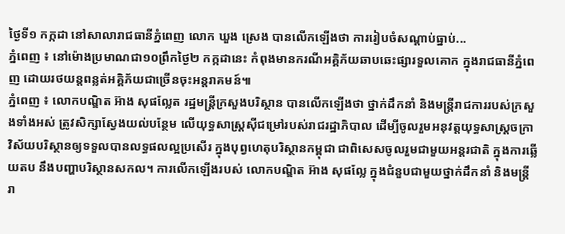ថ្ងៃទី១ កក្កដា នៅសាលារាជធានីភ្នំពេញ លោក ឃួង ស្រេង បានលើកឡើងថា ការរៀបចំសណ្តាប់ធ្នាប់...
ភ្នំពេញ ៖ នៅម៉ោងប្រមាណជា១០ព្រឹកថ្ងៃ២ កក្កដានេះ កំពុងមានករណីអគ្គិភ័យឆាបឆេះផ្សារទួលគោក ក្នុងរាជធានីភ្នំពេញ ដោយរថយន្តពន្លត់អគ្គិភ័យជាច្រើនចុះអន្តរាគមន៍៕
ភ្នំពេញ ៖ លោកបណ្ឌិត អ៊ាង សុផល្លែត រដ្ឋមន្រ្តីក្រសួងបរិស្ថាន បានលើកឡើងថា ថ្នាក់ដឹកនាំ និងមន្រ្តីរាជការរបស់ក្រសួងទាំងអស់ ត្រូវសិក្សាស្វែងយល់បន្ថែម លើយុទ្ធសាស្រ្តស៊ីជម្រៅរបស់រាជរដ្ឋាភិបាល ដើម្បីចូលរួមអនុវត្តយុទ្ធសាស្រ្តចក្រាវិស័យបរិស្ថានឲ្យទទួលបានលទ្ធផលល្អប្រសើរ ក្នុងបុព្វហេតុបរិស្ថានកម្ពុជា ជាពិសេសចូលរួមជាមួយអន្តរជាតិ ក្នុងការឆ្លើយតប នឹងបញ្ហាបរិស្ថានសកល។ ការលើកឡើងរបស់ លោកបណ្ឌិត អ៊ាង សុផល្លែ ក្នុងជំនួបជាមួយថ្នាក់ដឹកនាំ និងមន្រ្តីរា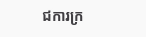ជការក្រ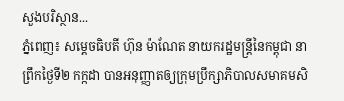សួងបរិស្ថាន...
ភ្នំពេញ៖ សម្ដេចធិបតី ហ៊ុន ម៉ាណែត នាយករដ្ឋមន្ត្រីនៃកម្ពុជា នាព្រឹកថ្ងៃទី២ កក្កដា បានអនុញ្ញាតឲ្យក្រុមប្រឹក្សាភិបាលសមាគមសិ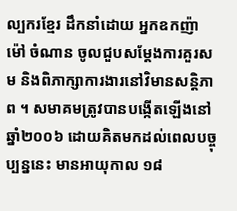ល្បករខ្មែរ ដឹកនាំដោយ អ្នកឧកញ៉ា ម៉ៅ ចំណាន ចូលជួបសម្ដែងការគួរសម និងពិភាក្សាការងារនៅវិមានសន្តិភាព ។ សមាគមត្រូវបានបង្កើតឡើងនៅឆ្នាំ២០០៦ ដោយគិតមកដល់ពេលបច្ចុប្បន្ននេះ មានអាយុកាល ១៨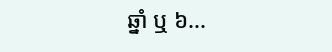ឆ្នាំ ឬ ៦...